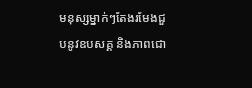មនុស្សម្នាក់ៗតែងរមែងជួបនូវឧបសគ្គ និងភាពជោ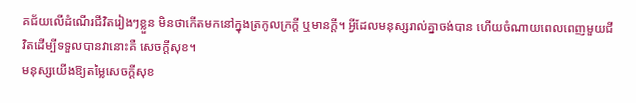គជ័យលើដំណើរជីវិតរៀងៗខ្លួន មិនថាកើតមកនៅក្នុងត្រកូលក្រក្តី ឬមានក្ដី។ អ្វីដែលមនុស្សរាល់គ្នាចង់បាន ហើយចំណាយពេលពេញមួយជីវិតដើម្បីទទួលបានវានោះគឺ សេចក្តីសុខ។
មនុស្សយើងឱ្យតម្លៃសេចក្ដីសុខ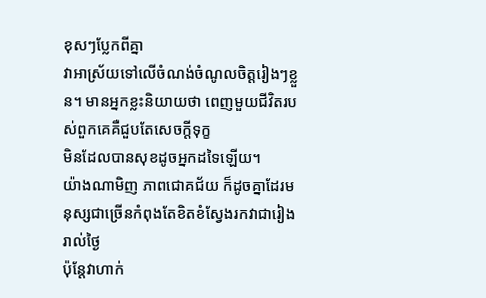ខុសៗប្លែកពីគ្នា
វាអាស្រ័យទៅលើចំណង់ចំណូលចិត្តរៀងៗខ្លួន។ មានអ្នកខ្លះនិយាយថា ពេញមួយជីវិតរបស់ពួកគេគឺជួបតែសេចក្តីទុក្ខ
មិនដែលបានសុខដូចអ្នកដទៃឡើយ។
យ៉ាងណាមិញ ភាពជោគជ័យ ក៏ដូចគ្នាដែរមនុស្សជាច្រើនកំពុងតែខិតខំស្វែងរកវាជារៀងរាល់ថ្ងៃ
ប៉ុន្តែវាហាក់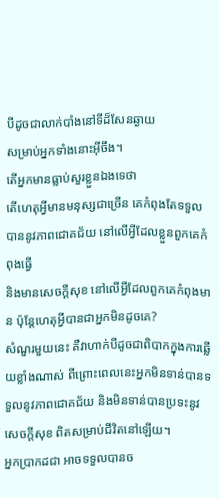បីដូចជាលាក់បាំងនៅទីដ៏សែនឆ្ងាយ
សម្រាប់អ្នកទាំងនោះអ៊ីចឹង។
តើអ្នកមានធ្លាប់សួរខ្លួនឯងទេថា
តើហេតុអ្វីមានមនុស្សជាច្រើន គេកំពុងតែទទួលបាននូវភាពជោគជ័យ នៅលើអ្វីដែលខ្លួនពួកគេកំពុងធ្វើ
និងមានសេចក្ដីសុខ នៅលើអ្វីដែលពួកគេកំពុងមាន ប៉ុន្តែហេតុអ្វីបានជាអ្នកមិនដូចគេ?
សំណួរមួយនេះ គឺវាហាក់បីដូចជាពិបាកក្នុងការឆ្លើយខ្លាំងណាស់ ពីព្រោះពេលនេះអ្នកមិនទាន់បានទទួលនូវភាពជោគជ័យ និងមិនទាន់បានប្រទះនូវ សេចក្តីសុខ ពិតសម្រាប់ជីវិតនៅឡើយ។
អ្នកប្រាកដជា អាចទទួលបានច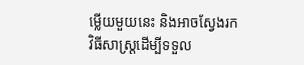ម្លើយមួយនេះ និងអាចស្វែងរកវិធីសាស្រ្តដើម្បីទទួល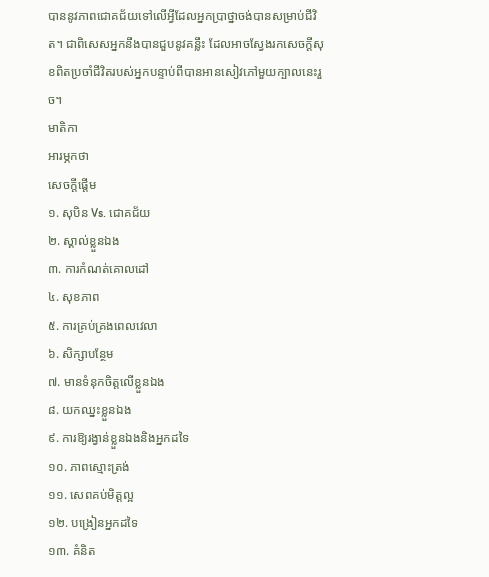បាននូវភាពជោគជ័យទៅលើអ្វីដែលអ្នកប្រាថ្នាចង់បានសម្រាប់ជីវិត។ ជាពិសេសអ្នកនឹងបានជួបនូវគន្លឹះ ដែលអាចស្វែងរកសេចក្តីសុខពិតប្រចាំជីវិតរបស់អ្នកបន្ទាប់ពីបានអានសៀវភៅមួយក្បាលនេះរួច។
មាតិកា
អារម្ភកថា
សេចក្តីផ្តើម
១. សុបិន Vs. ជោគជ័យ
២. ស្គាល់ខ្លួនឯង
៣. ការកំណត់គោលដៅ
៤. សុខភាព
៥. ការគ្រប់គ្រងពេលវេលា
៦. សិក្សាបន្ថែម
៧. មានទំនុកចិត្តលើខ្លួនឯង
៨. យកឈ្នះខ្លួនឯង
៩. ការឱ្យរង្វាន់ខ្លួនឯងនិងអ្នកដទៃ
១០. ភាពស្មោះត្រង់
១១. សេពគប់មិត្តល្អ
១២. បង្រៀនអ្នកដទៃ
១៣. គំនិត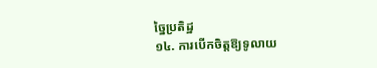ច្នៃប្រតិដ្ឋ
១៤. ការបើកចិត្តឱ្យទូលាយ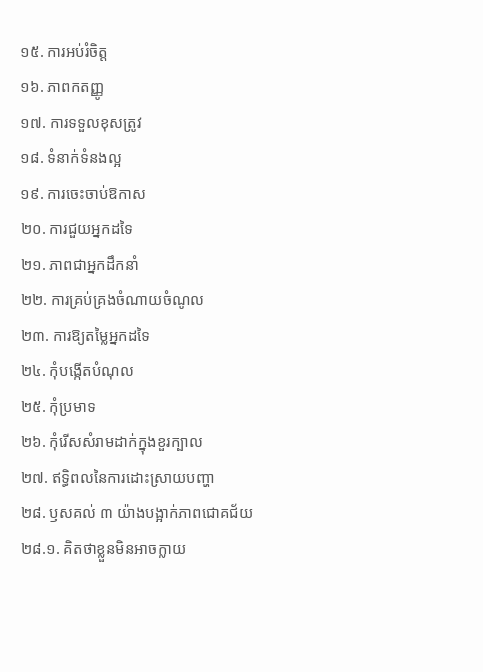១៥. ការអប់រំចិត្ត
១៦. ភាពកតញ្ញូ
១៧. ការទទួលខុសត្រូវ
១៨. ទំនាក់ទំនងល្អ
១៩. ការចេះចាប់ឱកាស
២០. ការជួយអ្នកដទៃ
២១. ភាពជាអ្នកដឹកនាំ
២២. ការគ្រប់គ្រងចំណាយចំណូល
២៣. ការឱ្យតម្លៃអ្នកដទៃ
២៤. កុំបង្កើតបំណុល
២៥. កុំប្រមាទ
២៦. កុំរើសសំរាមដាក់ក្នុងខួរក្បាល
២៧. ឥទ្ធិពលនៃការដោះស្រាយបញ្ហា
២៨. ឫសគល់ ៣ យ៉ាងបង្អាក់ភាពជោគជ័យ
២៨.១. គិតថាខ្លួនមិនអាចក្លាយ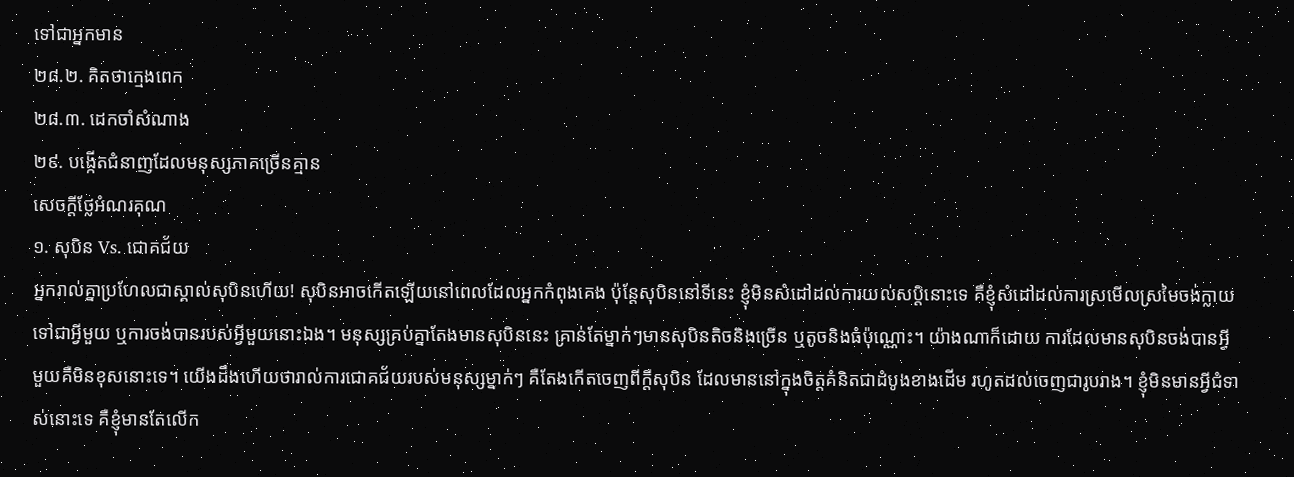ទៅជាអ្នកមាន
២៨.២. គិតថាក្មេងពេក
២៨.៣. ដេកចាំសំណាង
២៩. បង្កើតជំនាញដែលមនុស្សភាគច្រើនគ្មាន
សេចក្ដីថ្លែអំណរគុណ
១. សុបិន Vs. ជោគជ័យ
អ្នករាល់គ្នាប្រហែលជាស្គាល់សុបិនហើយ! សុបិនអាចកើតឡើយនៅពេលដែលអ្នកកំពុងគេង ប៉ុន្តែសុបិននៅទីនេះ ខ្ញុំមិនសំដៅដល់ការយល់សប្ដិនោះទេ គឺខ្ញុំសំដៅដល់ការស្រមើលស្រមៃចង់ក្លាយទៅជាអ្វីមួយ ឬការចង់បានរបស់អ្វីមួយនោះឯង។ មនុស្សគ្រប់គ្នាតែងមានសុបិននេះ គ្រាន់តែម្នាក់ៗមានសុបិនតិចនិងច្រើន ឬតូចនិងធំប៉ុណ្ណោះ។ យ៉ាងណាក៏ដោយ ការដែលមានសុបិនចង់បានអ្វីមួយគឺមិនខុសនោះទេ។ យើងដឹងហើយថារាល់ការជោគជ័យរបស់មនុស្សម្នាក់ៗ គឺតែងកើតចេញពីក្ដីសុបិន ដែលមាននៅក្នុងចិត្តគំនិតជាដំបូងខាងដើម រហូតដល់ចេញជារូបរាង។ ខ្ញុំមិនមានអ្វីជំទាស់នោះទេ គឺខ្ញុំមានតែលើក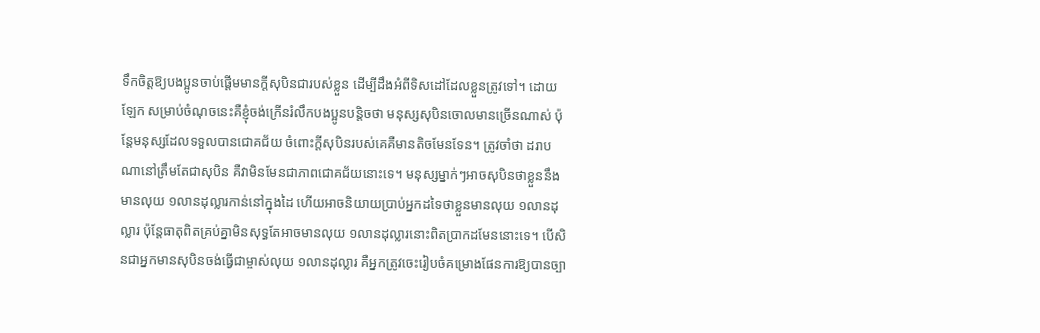ទឹកចិត្តឱ្យបងប្អូនចាប់ផ្ដើមមានក្ដីសុបិនជារបស់ខ្លួន ដើម្បីដឹងអំពីទិសដៅដែលខ្លួនត្រូវទៅ។ ដោយឡែក សម្រាប់ចំណុចនេះគឺខ្ញុំចង់ក្រើនរំលឹកបងប្អូនបន្តិចថា មនុស្សសុបិនចោលមានច្រើនណាស់ ប៉ុន្តែមនុស្សដែលទទួលបានជោគជ័យ ចំពោះក្ដីសុបិនរបស់គេគឺមានតិចមែនទែន។ ត្រូវចាំថា ដរាបណានៅត្រឹមតែជាសុបិន គឺវាមិនមែនជាភាពជោគជ័យនោះទេ។ មនុស្សម្នាក់ៗអាចសុបិនថាខ្លួននឹងមានលុយ ១លានដុល្លារកាន់នៅក្នុងដៃ ហើយអាចនិយាយប្រាប់អ្នកដទៃថាខ្លួនមានលុយ ១លានដុល្លារ ប៉ុន្តែធាតុពិតគ្រប់គ្នាមិនសុទ្ធតែអាចមានលុយ ១លានដុល្លារនោះពិតប្រាកដមែននោះទេ។ បើសិនជាអ្នកមានសុបិនចង់ធ្វើជាម្ចាស់លុយ ១លានដុល្លារ គឺអ្នកត្រូវចេះរៀបចំគម្រោងផែនការឱ្យបានច្បា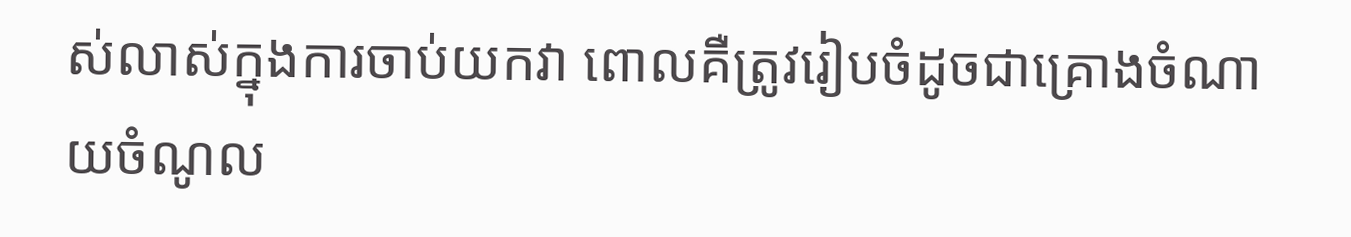ស់លាស់ក្នុងការចាប់យកវា ពោលគឺត្រូវរៀបចំដូចជាគ្រោងចំណាយចំណូល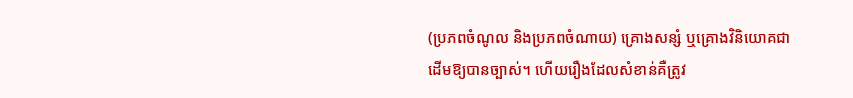(ប្រភពចំណូល និងប្រភពចំណាយ) គ្រោងសន្សំ ឬគ្រោងវិនិយោគជាដើមឱ្យបានច្បាស់។ ហើយរឿងដែលសំខាន់គឺត្រូវ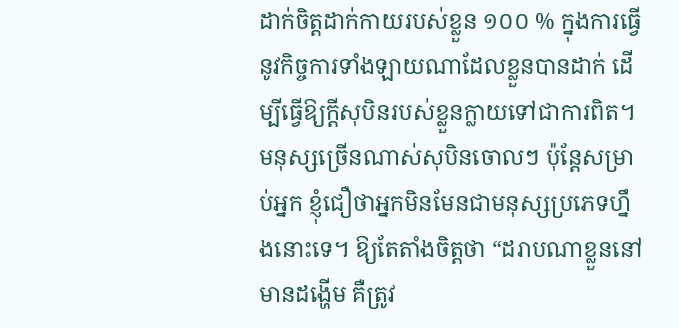ដាក់ចិត្តដាក់កាយរបស់ខ្លួន ១០០ % ក្នុងការធ្វើនូវកិច្ចការទាំងឡាយណាដែលខ្លួនបានដាក់ ដើម្បីធ្វើឱ្យក្ដីសុបិនរបស់ខ្លួនក្លាយទៅជាការពិត។ មនុស្សច្រើនណាស់សុបិនចោលៗ ប៉ុន្តែសម្រាប់អ្នក ខ្ញុំជឿថាអ្នកមិនមែនជាមនុស្សប្រភេទហ្នឹងនោះទេ។ ឱ្យតែតាំងចិត្តថា “ដរាបណាខ្លួននៅមានដង្ហើម គឺត្រូវ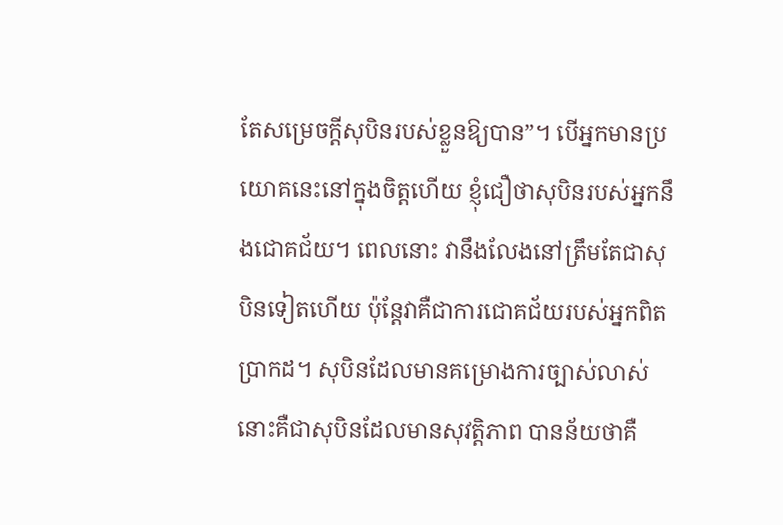តែសម្រេចក្ដីសុបិនរបស់ខ្លួនឱ្យបាន”។ បើអ្នកមានប្រយោគនេះនៅក្នុងចិត្តហើយ ខ្ញុំជឿថាសុបិនរបស់អ្នកនឹងជោគជ័យ។ ពេលនោះ វានឹងលែងនៅត្រឹមតែជាសុបិនទៀតហើយ ប៉ុន្តែវាគឺជាការជោគជ័យរបស់អ្នកពិតប្រាកដ។ សុបិនដែលមានគម្រោងការច្បាស់លាស់ នោះគឺជាសុបិនដែលមានសុវត្តិភាព បានន័យថាគឺ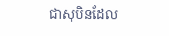ជាសុបិនដែល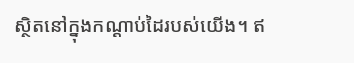ស្ថិតនៅក្នុងកណ្ដាប់ដៃរបស់យើង។ ឥ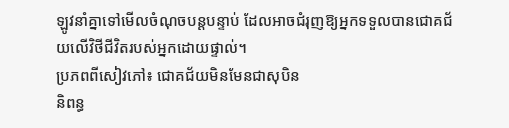ឡូវនាំគ្នាទៅមើលចំណុចបន្តបន្ទាប់ ដែលអាចជំរុញឱ្យអ្នកទទួលបានជោគជ័យលើវិថីជីវិតរបស់អ្នកដោយផ្ទាល់។
ប្រភពពីសៀវភៅ៖ ជោគជ័យមិនមែនជាសុបិន
និពន្ធ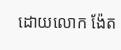ដោយលោក ង៉ែត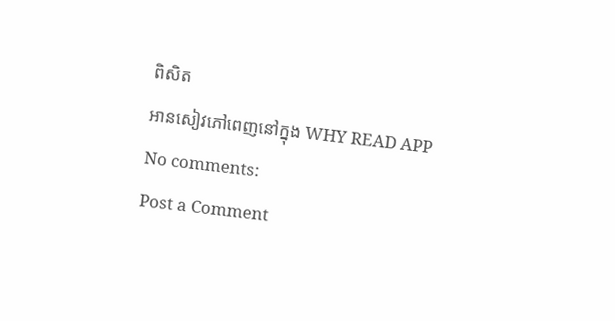ពិសិត
អានសៀវភៅពេញនៅក្នុង WHY READ APP
No comments:
Post a Comment